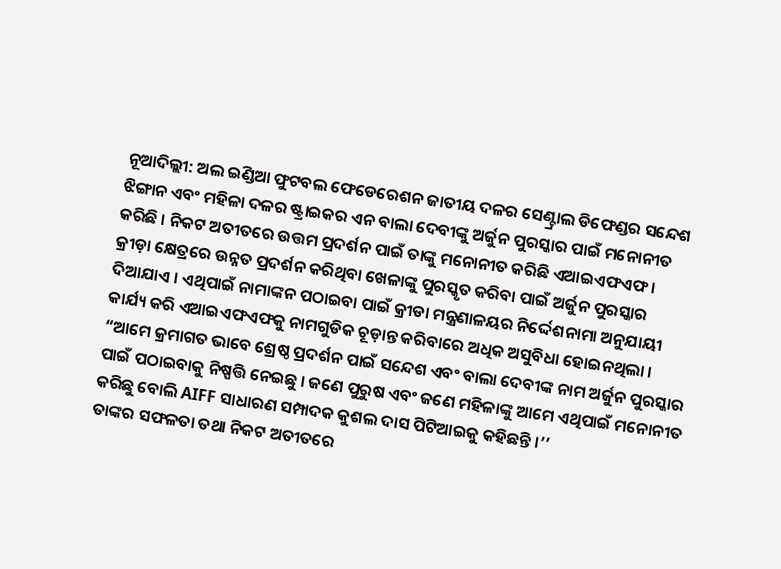ନୂଆଦିଲ୍ଲୀ: ଅଲ ଇଣ୍ଡିଆ ଫୁଟବଲ ଫେଡେରେଶନ ଜାତୀୟ ଦଳର ସେଣ୍ଟ୍ରାଲ ଡିଫେଣ୍ଡର ସନ୍ଦେଶ ଝିଙ୍ଗାନ ଏବଂ ମହିଳା ଦଳର ଷ୍ଟ୍ରାଇକର ଏନ ବାଲା ଦେବୀଙ୍କୁ ଅର୍ଜୁନ ପୁରସ୍କାର ପାଇଁ ମନୋନୀତ କରିଛି । ନିକଟ ଅତୀତରେ ଉତ୍ତମ ପ୍ରଦର୍ଶନ ପାଇଁ ତାଙ୍କୁ ମନୋନୀତ କରିଛି ଏଆଇଏଫଏଫ ।
କ୍ରୀଡ଼ା କ୍ଷେତ୍ରରେ ଉନ୍ନତ ପ୍ରଦର୍ଶନ କରିଥିବା ଖେଳାଙ୍କୁ ପୁରସ୍କୃତ କରିବା ପାଇଁ ଅର୍ଜୁନ ପୁରସ୍କାର ଦିଆଯାଏ । ଏଥିପାଇଁ ନାମାଙ୍କନ ପଠାଇବା ପାଇଁ କ୍ରୀଡା ମନ୍ତ୍ରଣାଳୟର ନିର୍ଦ୍ଦେଶନାମା ଅନୁଯାୟୀ କାର୍ଯ୍ୟ କରି ଏଆଇଏଫଏଫକୁ ନାମଗୁଡିକ ଚୂଡ଼ାନ୍ତ କରିବାରେ ଅଧିକ ଅସୁବିଧା ହୋଇନଥିଲା ।
“ଆମେ କ୍ରମାଗତ ଭାବେ ଶ୍ରେଷ୍ଠ ପ୍ରଦର୍ଶନ ପାଇଁ ସନ୍ଦେଶ ଏବଂ ବାଲା ଦେବୀଙ୍କ ନାମ ଅର୍ଜୁନ ପୁରସ୍କାର ପାଇଁ ପଠାଇବାକୁ ନିଷ୍ପତ୍ତି ନେଇଛୁ । ଜଣେ ପୁରୁଷ ଏବଂ ଜଣେ ମହିଳାଙ୍କୁ ଆମେ ଏଥିପାଇଁ ମନୋନୀତ କରିଛୁ ବୋଲି AIFF ସାଧାରଣ ସମ୍ପାଦକ କୁଶଲ ଦାସ ପିଟିଆଇକୁ କହିଛନ୍ତି ।’’
ତାଙ୍କର ସଫଳତା ତଥା ନିକଟ ଅତୀତରେ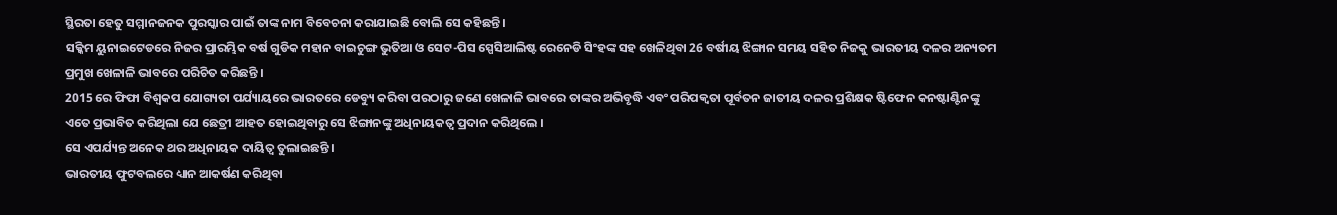ସ୍ଥିରତା ହେତୁ ସମ୍ମାନଜନକ ପୁରସ୍କାର ପାଇଁ ତାଙ୍କ ନାମ ବିବେଚନା କରାଯାଇଛି ବୋଲି ସେ କହିଛନ୍ତି ।
ସକ୍କିମ ୟୁନାଇଟେଡରେ ନିଜର ପ୍ରାରମ୍ଭିକ ବର୍ଷ ଗୁଡିକ ମହାନ ବାଇଚୁଙ୍ଗ ଭୁତିଆ ଓ ସେଟ-ପିସ ସ୍ପେସିଆଲିଷ୍ଟ ରେନେଡି ସିଂହଙ୍କ ସହ ଖେଳିଥିବା 26 ବର୍ଷୀୟ ଝିଙ୍ଗାନ ସମୟ ସହିତ ନିଜକୁ ଭାରତୀୟ ଦଳର ଅନ୍ୟତମ ପ୍ରମୁଖ ଖେଳାଳି ଭାବରେ ପରିଚିତ କରିଛନ୍ତି ।
2015 ରେ ଫିଫା ବିଶ୍ବକପ ଯୋଗ୍ୟତା ପର୍ଯ୍ୟାୟରେ ଭାରତରେ ଡେବ୍ୟୁ କରିବା ପରଠାରୁ ଜଣେ ଖେଳାଳି ଭାବରେ ତାଙ୍କର ଅଭିବୃଦ୍ଧି ଏବଂ ପରିପକ୍ବତା ପୂର୍ବତନ ଜାତୀୟ ଦଳର ପ୍ରଶିକ୍ଷକ ଷ୍ଟିଫେନ କନଷ୍ଟାଣ୍ଟିନଙ୍କୁ ଏତେ ପ୍ରଭାବିତ କରିଥିଲା ଯେ ଛେତ୍ରୀ ଆହତ ହୋଇଥିବାରୁ ସେ ଝିଙ୍ଗାନଙ୍କୁ ଅଧିନାୟକତ୍ବ ପ୍ରଦାନ କରିଥିଲେ ।
ସେ ଏପର୍ଯ୍ୟନ୍ତ ଅନେକ ଥର ଅଧିନାୟକ ଦାୟିତ୍ବ ତୁଲାଇଛନ୍ତି ।
ଭାରତୀୟ ଫୁଟବଲରେ ଧ୍ୟାନ ଆକର୍ଷଣ କରିଥିବା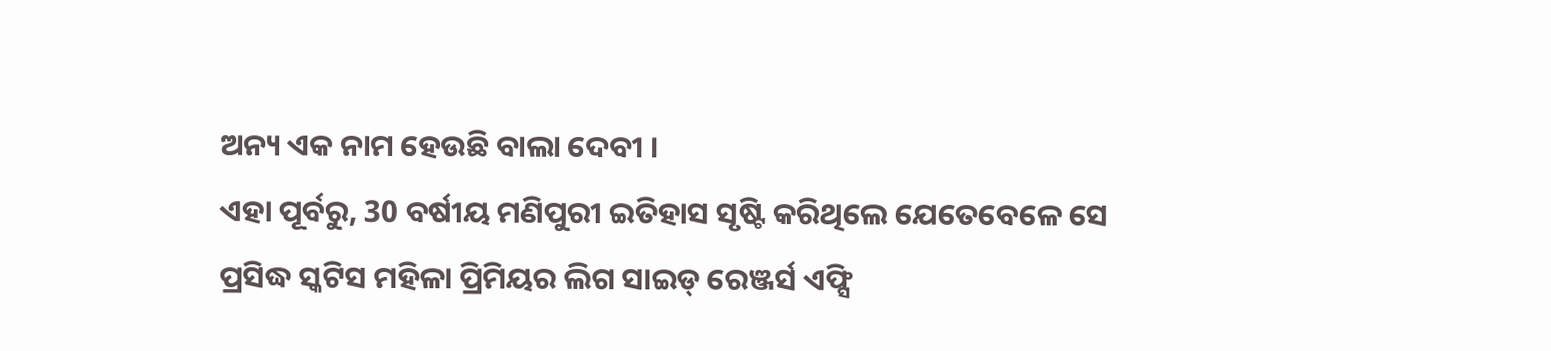ଅନ୍ୟ ଏକ ନାମ ହେଉଛି ବାଲା ଦେବୀ ।
ଏହା ପୂର୍ବରୁ, 30 ବର୍ଷୀୟ ମଣିପୁରୀ ଇତିହାସ ସୃଷ୍ଟି କରିଥିଲେ ଯେତେବେଳେ ସେ ପ୍ରସିଦ୍ଧ ସ୍କଟିସ ମହିଳା ପ୍ରିମିୟର ଲିଗ ସାଇଡ୍ ରେଞ୍ଜର୍ସ ଏଫ୍ସି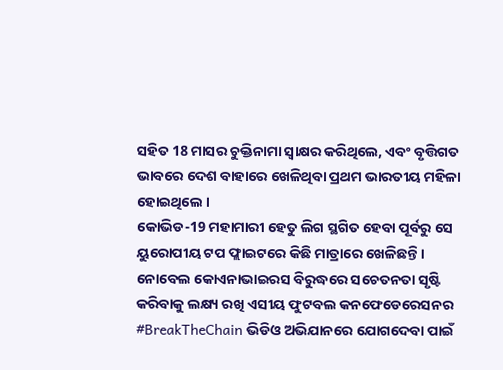ସହିତ 18 ମାସର ଚୁକ୍ତିନାମା ସ୍ବାକ୍ଷର କରିଥିଲେ, ଏବଂ ବୃତ୍ତିଗତ ଭାବରେ ଦେଶ ବାହାରେ ଖେଳିଥିବା ପ୍ରଥମ ଭାରତୀୟ ମହିଳା ହୋଇଥିଲେ ।
କୋଭିଡ-19 ମହାମାରୀ ହେତୁ ଲିଗ ସ୍ଥଗିତ ହେବା ପୂର୍ବରୁ ସେ ୟୁରୋପୀୟ ଟପ ଫ୍ଲାଇଟରେ କିଛି ମାତ୍ରାରେ ଖେଳିଛନ୍ତି ।
ନୋବେଲ କୋଏନାଭାଇରସ ବିରୁଦ୍ଧରେ ସଚେତନତା ସୃଷ୍ଟି କରିବାକୁ ଲକ୍ଷ୍ୟ ରଖି ଏସୀୟ ଫୁଟବଲ କନଫେଡେରେସନର #BreakTheChain ଭିଡିଓ ଅଭିଯାନରେ ଯୋଗଦେବା ପାଇଁ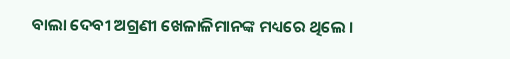ବାଲା ଦେବୀ ଅଗ୍ରଣୀ ଖେଳାଳିମାନଙ୍କ ମଧ୍ୟରେ ଥିଲେ ।